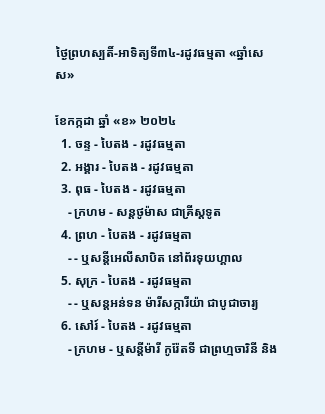ថ្ងៃព្រហស្បតិ៍-អាទិត្យទី៣៤-រដូវធម្មតា «ឆ្នាំសេស»

ខែកក្កដា ឆ្នាំ «ខ» ២០២៤
  1. ចន្ទ - បៃតង - រដូវធម្មតា
  2. អង្គារ - បៃតង - រដូវធម្មតា
  3. ពុធ - បៃតង - រដូវធម្មតា
    - ក្រហម - សន្ដថូម៉ាស ជាគ្រីស្ដទូត
  4. ព្រហ - បៃតង - រដូវធម្មតា
    - - ឬសន្ដីអេលីសាបិត នៅព័រទុយហ្គាល
  5. សុក្រ - បៃតង - រដូវធម្មតា
    - - ឬសន្ដអន់ទន ម៉ារីសក្ការីយ៉ា ជាបូជាចារ្យ
  6. សៅរ៍ - បៃតង - រដូវធម្មតា
    - ក្រហម - ឬសន្ដីម៉ារី កូរ៉ែតទី ជាព្រហ្មចារិនី និង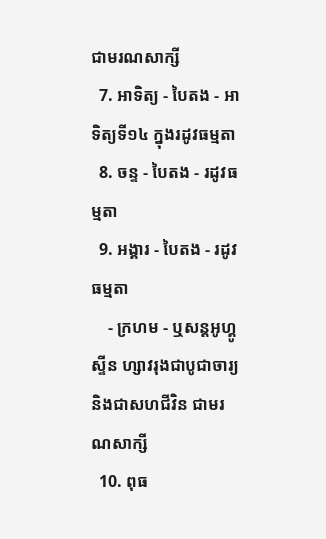ជាមរណសាក្សី
  7. អាទិត្យ - បៃតង - អាទិត្យទី១៤ ក្នុងរដូវធម្មតា
  8. ចន្ទ - បៃតង - រដូវធម្មតា
  9. អង្គារ - បៃតង - រដូវធម្មតា
    - ក្រហម - ឬសន្ដអូហ្គូស្ទីន ហ្សាវរុងជាបូជាចារ្យ និងជាសហជីវិន ជាមរណសាក្សី
  10. ពុធ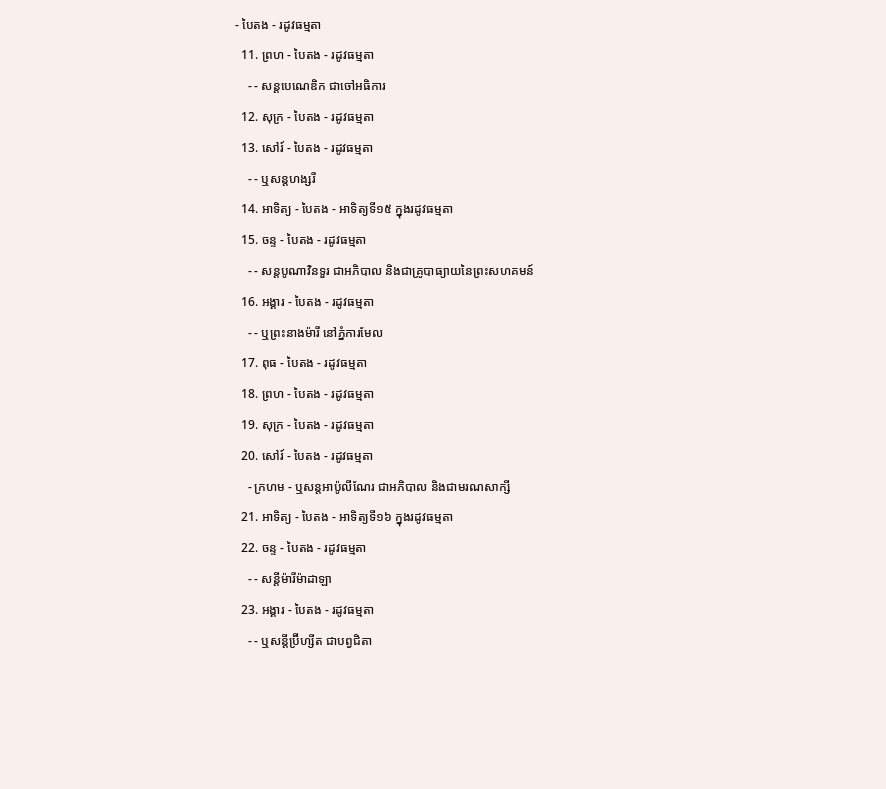- បៃតង - រដូវធម្មតា
  11. ព្រហ - បៃតង - រដូវធម្មតា
    - - សន្ដបេណេឌិក ជាចៅអធិការ
  12. សុក្រ - បៃតង - រដូវធម្មតា
  13. សៅរ៍ - បៃតង - រដូវធម្មតា
    - - ឬសន្ដហង្សរី
  14. អាទិត្យ - បៃតង - អាទិត្យទី១៥ ក្នុងរដូវធម្មតា
  15. ចន្ទ - បៃតង - រដូវធម្មតា
    - - សន្ដបូណាវិនទួរ ជាអភិបាល និងជាគ្រូបាធ្យាយនៃព្រះសហគមន៍
  16. អង្គារ - បៃតង - រដូវធម្មតា
    - - ឬព្រះនាងម៉ារី នៅភ្នំការមែល
  17. ពុធ - បៃតង - រដូវធម្មតា
  18. ព្រហ - បៃតង - រដូវធម្មតា
  19. សុក្រ - បៃតង - រដូវធម្មតា
  20. សៅរ៍ - បៃតង - រដូវធម្មតា
    - ក្រហម - ឬសន្ដអាប៉ូលីណែរ ជាអភិបាល និងជាមរណសាក្សី
  21. អាទិត្យ - បៃតង - អាទិត្យទី១៦ ក្នុងរដូវធម្មតា
  22. ចន្ទ - បៃតង - រដូវធម្មតា
    - - សន្ដីម៉ារីម៉ាដាឡា
  23. អង្គារ - បៃតង - រដូវធម្មតា
    - - ឬសន្ដីប្រ៊ីហ្សីត ជាបព្វជិតា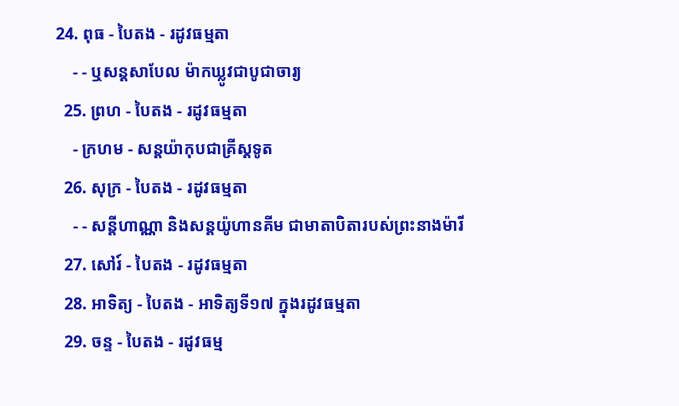24. ពុធ - បៃតង - រដូវធម្មតា
    - - ឬសន្ដសាបែល ម៉ាកឃ្លូវជាបូជាចារ្យ
  25. ព្រហ - បៃតង - រដូវធម្មតា
    - ក្រហម - សន្ដយ៉ាកុបជាគ្រីស្ដទូត
  26. សុក្រ - បៃតង - រដូវធម្មតា
    - - សន្ដីហាណ្ណា និងសន្ដយ៉ូហានគីម ជាមាតាបិតារបស់ព្រះនាងម៉ារី
  27. សៅរ៍ - បៃតង - រដូវធម្មតា
  28. អាទិត្យ - បៃតង - អាទិត្យទី១៧ ក្នុងរដូវធម្មតា
  29. ចន្ទ - បៃតង - រដូវធម្ម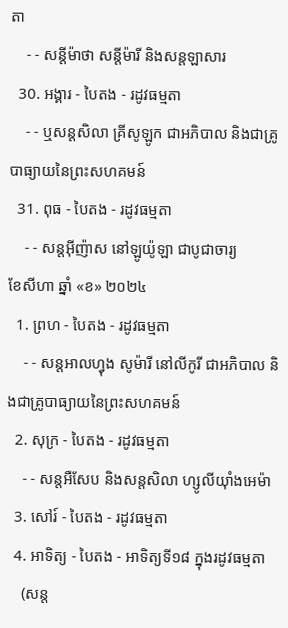តា
    - - សន្ដីម៉ាថា សន្ដីម៉ារី និងសន្ដឡាសារ
  30. អង្គារ - បៃតង - រដូវធម្មតា
    - - ឬសន្ដសិលា គ្រីសូឡូក ជាអភិបាល និងជាគ្រូបាធ្យាយនៃព្រះសហគមន៍
  31. ពុធ - បៃតង - រដូវធម្មតា
    - - សន្ដអ៊ីញ៉ាស នៅឡូយ៉ូឡា ជាបូជាចារ្យ
ខែសីហា ឆ្នាំ «ខ» ២០២៤
  1. ព្រហ - បៃតង - រដូវធម្មតា
    - - សន្ដអាលហ្វុង សូម៉ារី នៅលីកូរី ជាអភិបាល និងជាគ្រូបាធ្យាយនៃព្រះសហគមន៍
  2. សុក្រ - បៃតង - រដូវធម្មតា
    - - សន្តអឺសែប និងសន្តសិលា ហ្សូលីយ៉ាំងអេម៉ា
  3. សៅរ៍ - បៃតង - រដូវធម្មតា
  4. អាទិត្យ - បៃតង - អាទិត្យទី១៨ ក្នុងរដូវធម្មតា
    (សន្ត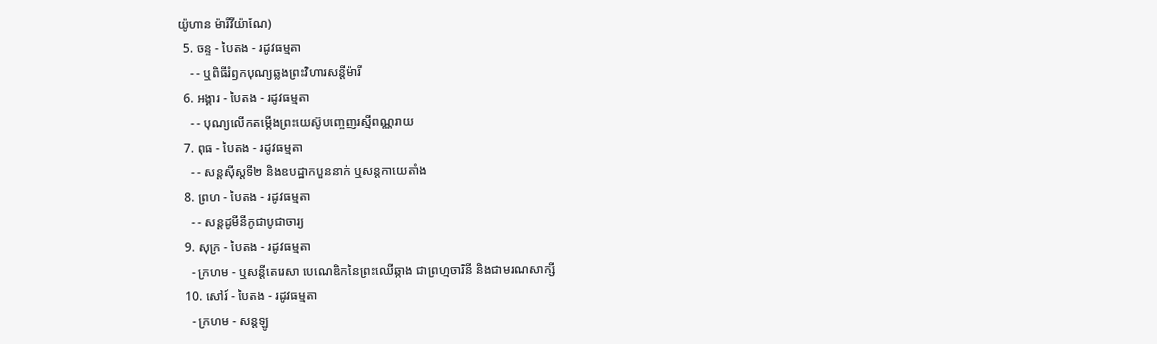យ៉ូហាន ម៉ារីវីយ៉ាណែ)
  5. ចន្ទ - បៃតង - រដូវធម្មតា
    - - ឬពិធីរំឭកបុណ្យឆ្លងព្រះវិហារសន្តីម៉ារី
  6. អង្គារ - បៃតង - រដូវធម្មតា
    - - បុណ្យលើកតម្កើងព្រះយេស៊ូបញ្ចេញរស្មីពណ្ណរាយ
  7. ពុធ - បៃតង - រដូវធម្មតា
    - - សន្តស៊ីស្តទី២ និងឧបដ្ឋាកបួននាក់ ឬសន្តកាយេតាំង
  8. ព្រហ - បៃតង - រដូវធម្មតា
    - - សន្តដូមីនីកូជាបូជាចារ្យ
  9. សុក្រ - បៃតង - រដូវធម្មតា
    - ក្រហម - ឬសន្ដីតេរេសា បេណេឌិកនៃព្រះឈើឆ្កាង ជាព្រហ្មចារិនី និងជាមរណសាក្សី
  10. សៅរ៍ - បៃតង - រដូវធម្មតា
    - ក្រហម - សន្តឡូ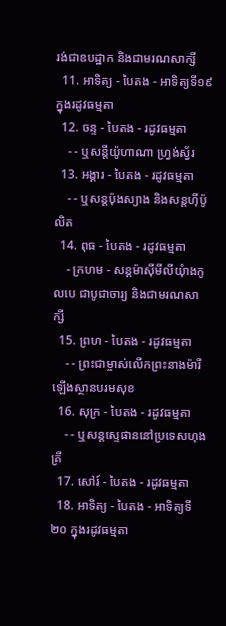រង់ជាឧបដ្ឋាក និងជាមរណសាក្សី
  11. អាទិត្យ - បៃតង - អាទិត្យទី១៩ ក្នុងរដូវធម្មតា
  12. ចន្ទ - បៃតង - រដូវធម្មតា
    - - ឬសន្តីយ៉ូហាណា ហ្រ្វង់ស្វ័រ
  13. អង្គារ - បៃតង - រដូវធម្មតា
    - - ឬសន្តប៉ុងស្យាង និងសន្តហ៊ីប៉ូលិត
  14. ពុធ - បៃតង - រដូវធម្មតា
    - ក្រហម - សន្តម៉ាស៊ីមីលីយុំាងកូលបេ ជាបូជាចារ្យ និងជាមរណសាក្សី
  15. ព្រហ - បៃតង - រដូវធម្មតា
    - - ព្រះជាម្ចាស់លើកព្រះនាងម៉ារីឡើងស្ថានបរមសុខ
  16. សុក្រ - បៃតង - រដូវធម្មតា
    - - ឬសន្តស្ទេផាននៅប្រទេសហុងគ្រី
  17. សៅរ៍ - បៃតង - រដូវធម្មតា
  18. អាទិត្យ - បៃតង - អាទិត្យទី២០ ក្នុងរដូវធម្មតា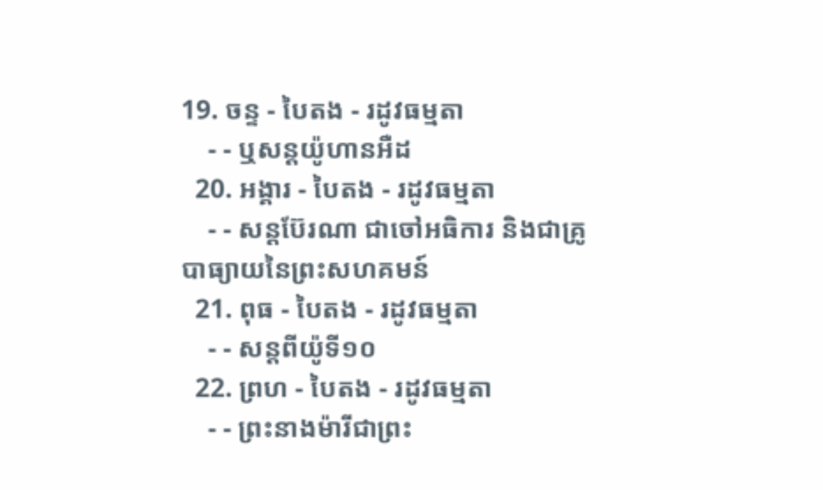19. ចន្ទ - បៃតង - រដូវធម្មតា
    - - ឬសន្តយ៉ូហានអឺដ
  20. អង្គារ - បៃតង - រដូវធម្មតា
    - - សន្តប៊ែរណា ជាចៅអធិការ និងជាគ្រូបាធ្យាយនៃព្រះសហគមន៍
  21. ពុធ - បៃតង - រដូវធម្មតា
    - - សន្តពីយ៉ូទី១០
  22. ព្រហ - បៃតង - រដូវធម្មតា
    - - ព្រះនាងម៉ារីជាព្រះ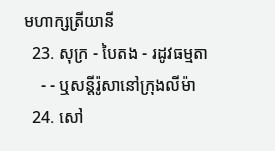មហាក្សត្រីយានី
  23. សុក្រ - បៃតង - រដូវធម្មតា
    - - ឬសន្តីរ៉ូសានៅក្រុងលីម៉ា
  24. សៅ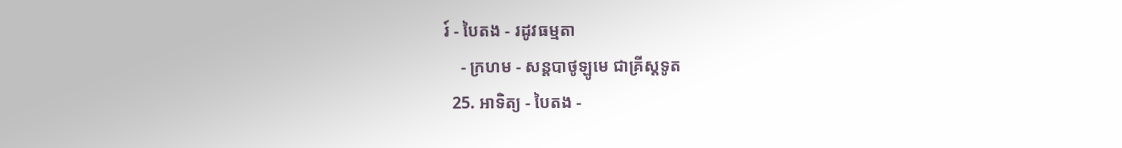រ៍ - បៃតង - រដូវធម្មតា
    - ក្រហម - សន្តបាថូឡូមេ ជាគ្រីស្ដទូត
  25. អាទិត្យ - បៃតង -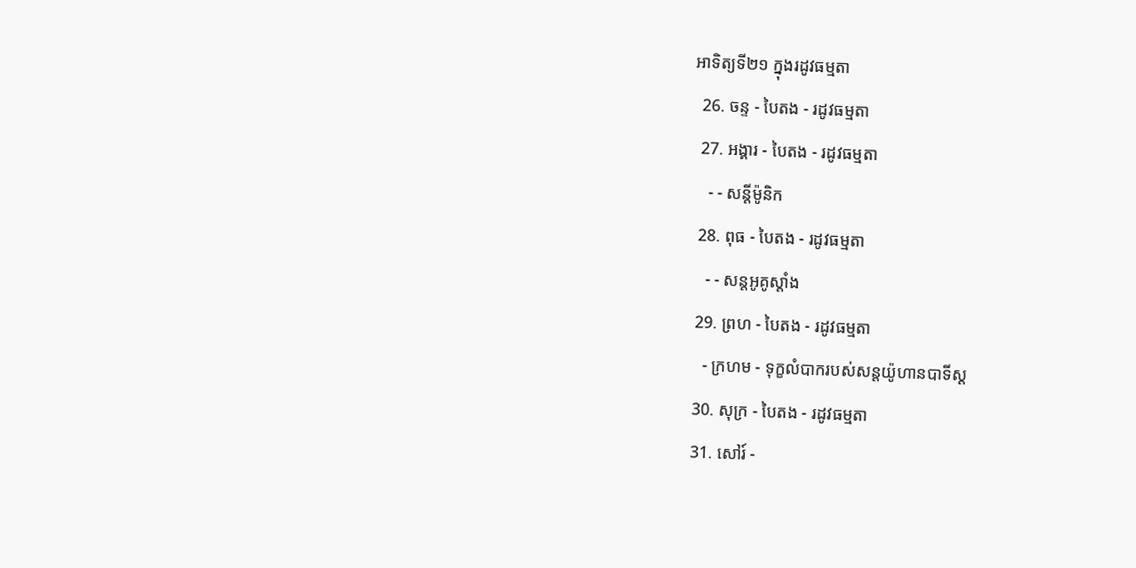អាទិត្យទី២១ ក្នុងរដូវធម្មតា
  26. ចន្ទ - បៃតង - រដូវធម្មតា
  27. អង្គារ - បៃតង - រដូវធម្មតា
    - - សន្ដីម៉ូនិក
  28. ពុធ - បៃតង - រដូវធម្មតា
    - - សន្តអូគូស្តាំង
  29. ព្រហ - បៃតង - រដូវធម្មតា
    - ក្រហម - ទុក្ខលំបាករបស់សន្តយ៉ូហានបាទីស្ដ
  30. សុក្រ - បៃតង - រដូវធម្មតា
  31. សៅរ៍ -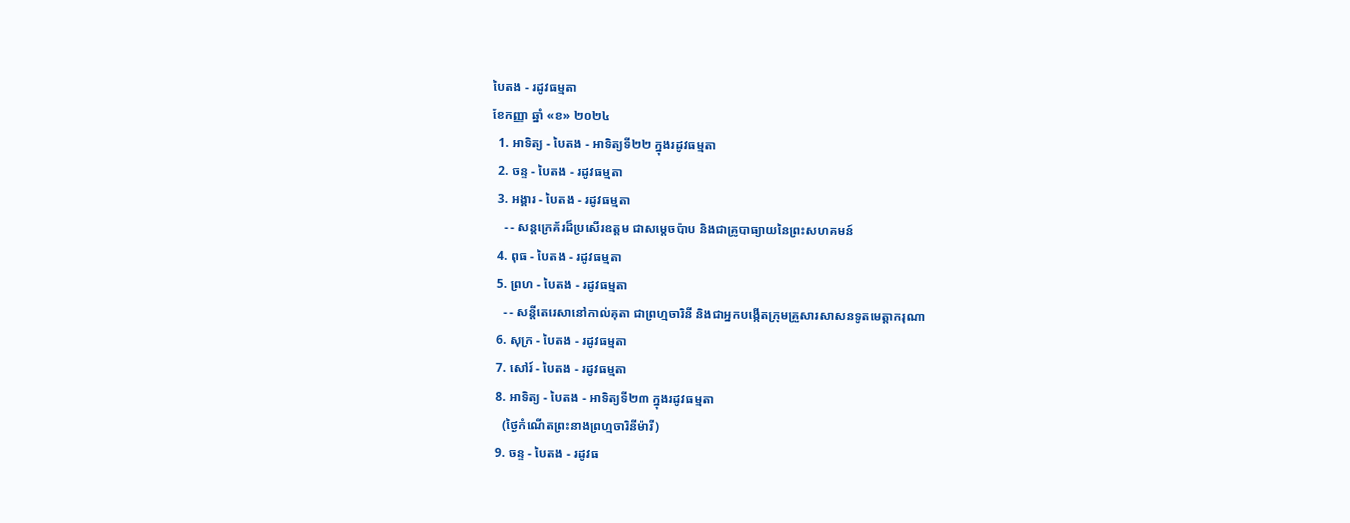បៃតង - រដូវធម្មតា
ខែកញ្ញា ឆ្នាំ «ខ» ២០២៤
  1. អាទិត្យ - បៃតង - អាទិត្យទី២២ ក្នុងរដូវធម្មតា
  2. ចន្ទ - បៃតង - រដូវធម្មតា
  3. អង្គារ - បៃតង - រដូវធម្មតា
    - - សន្តក្រេគ័រដ៏ប្រសើរឧត្តម ជាសម្ដេចប៉ាប និងជាគ្រូបាធ្យាយនៃព្រះសហគមន៍
  4. ពុធ - បៃតង - រដូវធម្មតា
  5. ព្រហ - បៃតង - រដូវធម្មតា
    - - សន្តីតេរេសានៅកាល់គុតា ជាព្រហ្មចារិនី និងជាអ្នកបង្កើតក្រុមគ្រួសារសាសនទូតមេត្ដាករុណា
  6. សុក្រ - បៃតង - រដូវធម្មតា
  7. សៅរ៍ - បៃតង - រដូវធម្មតា
  8. អាទិត្យ - បៃតង - អាទិត្យទី២៣ ក្នុងរដូវធម្មតា
    (ថ្ងៃកំណើតព្រះនាងព្រហ្មចារិនីម៉ារី)
  9. ចន្ទ - បៃតង - រដូវធ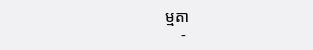ម្មតា
    -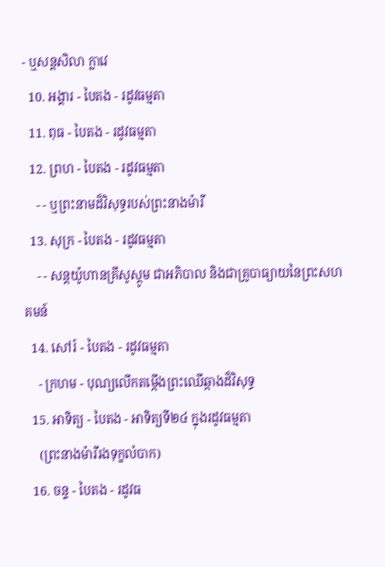- ឬសន្តសិលា ក្លាវេ
  10. អង្គារ - បៃតង - រដូវធម្មតា
  11. ពុធ - បៃតង - រដូវធម្មតា
  12. ព្រហ - បៃតង - រដូវធម្មតា
    - - ឬព្រះនាមដ៏វិសុទ្ធរបស់ព្រះនាងម៉ារី
  13. សុក្រ - បៃតង - រដូវធម្មតា
    - - សន្តយ៉ូហានគ្រីសូស្តូម ជាអភិបាល និងជាគ្រូបាធ្យាយនៃព្រះសហគមន៍
  14. សៅរ៍ - បៃតង - រដូវធម្មតា
    - ក្រហម - បុណ្យលើកតម្កើងព្រះឈើឆ្កាងដ៏វិសុទ្ធ
  15. អាទិត្យ - បៃតង - អាទិត្យទី២៤ ក្នុងរដូវធម្មតា
    (ព្រះនាងម៉ារីរងទុក្ខលំបាក)
  16. ចន្ទ - បៃតង - រដូវធ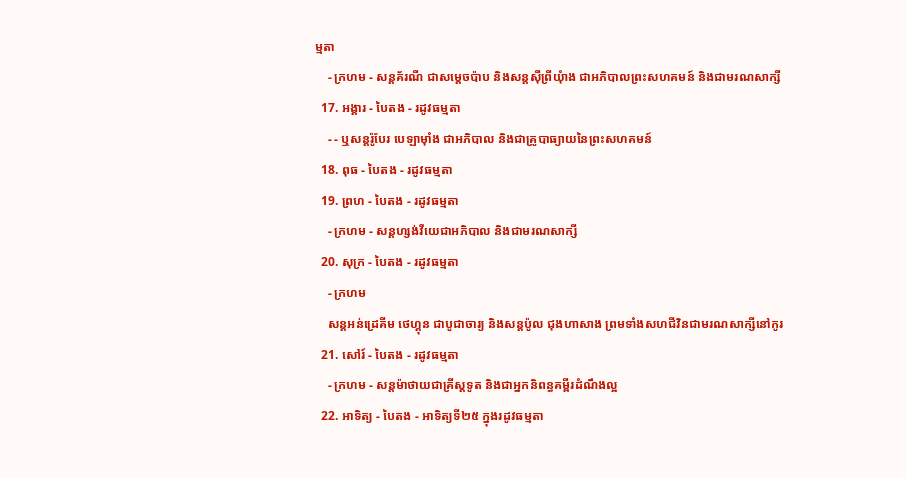ម្មតា
    - ក្រហម - សន្តគ័រណី ជាសម្ដេចប៉ាប និងសន្តស៊ីព្រីយុំាង ជាអភិបាលព្រះសហគមន៍ និងជាមរណសាក្សី
  17. អង្គារ - បៃតង - រដូវធម្មតា
    - - ឬសន្តរ៉ូបែរ បេឡាម៉ាំង ជាអភិបាល និងជាគ្រូបាធ្យាយនៃព្រះសហគមន៍
  18. ពុធ - បៃតង - រដូវធម្មតា
  19. ព្រហ - បៃតង - រដូវធម្មតា
    - ក្រហម - សន្តហ្សង់វីយេជាអភិបាល និងជាមរណសាក្សី
  20. សុក្រ - បៃតង - រដូវធម្មតា
    - ក្រហម
    សន្តអន់ដ្រេគីម ថេហ្គុន ជាបូជាចារ្យ និងសន្តប៉ូល ជុងហាសាង ព្រមទាំងសហជីវិនជាមរណសាក្សីនៅកូរ
  21. សៅរ៍ - បៃតង - រដូវធម្មតា
    - ក្រហម - សន្តម៉ាថាយជាគ្រីស្តទូត និងជាអ្នកនិពន្ធគម្ពីរដំណឹងល្អ
  22. អាទិត្យ - បៃតង - អាទិត្យទី២៥ ក្នុងរដូវធម្មតា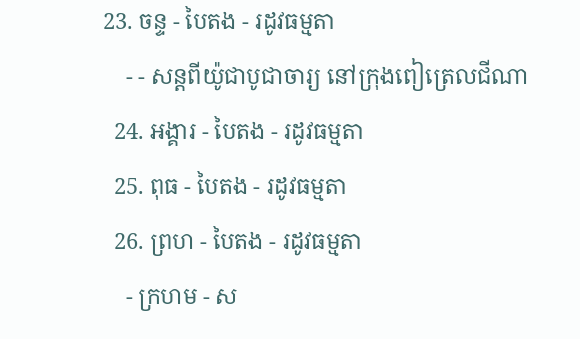23. ចន្ទ - បៃតង - រដូវធម្មតា
    - - សន្តពីយ៉ូជាបូជាចារ្យ នៅក្រុងពៀត្រេលជីណា
  24. អង្គារ - បៃតង - រដូវធម្មតា
  25. ពុធ - បៃតង - រដូវធម្មតា
  26. ព្រហ - បៃតង - រដូវធម្មតា
    - ក្រហម - ស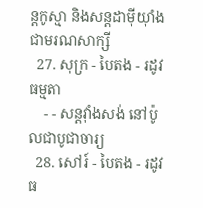ន្តកូស្មា និងសន្តដាម៉ីយុាំង ជាមរណសាក្សី
  27. សុក្រ - បៃតង - រដូវធម្មតា
    - - សន្តវុាំងសង់ នៅប៉ូលជាបូជាចារ្យ
  28. សៅរ៍ - បៃតង - រដូវធ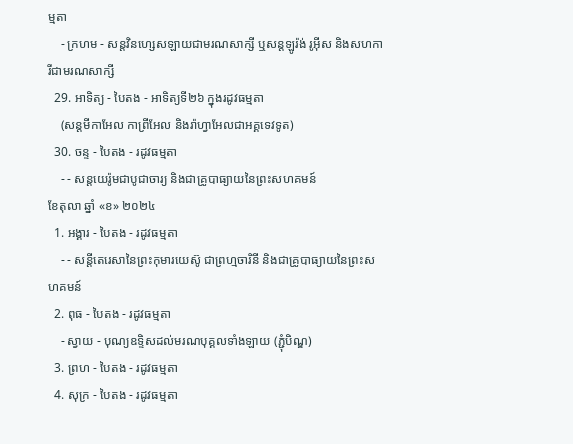ម្មតា
    - ក្រហម - សន្តវិនហ្សេសឡាយជាមរណសាក្សី ឬសន្តឡូរ៉ង់ រូអ៊ីស និងសហការីជាមរណសាក្សី
  29. អាទិត្យ - បៃតង - អាទិត្យទី២៦ ក្នុងរដូវធម្មតា
    (សន្តមីកាអែល កាព្រីអែល និងរ៉ាហ្វាអែលជាអគ្គទេវទូត)
  30. ចន្ទ - បៃតង - រដូវធម្មតា
    - - សន្ដយេរ៉ូមជាបូជាចារ្យ និងជាគ្រូបាធ្យាយនៃព្រះសហគមន៍
ខែតុលា ឆ្នាំ «ខ» ២០២៤
  1. អង្គារ - បៃតង - រដូវធម្មតា
    - - សន្តីតេរេសានៃព្រះកុមារយេស៊ូ ជាព្រហ្មចារិនី និងជាគ្រូបាធ្យាយនៃព្រះសហគមន៍
  2. ពុធ - បៃតង - រដូវធម្មតា
    - ស្វាយ - បុណ្យឧទ្ទិសដល់មរណបុគ្គលទាំងឡាយ (ភ្ជុំបិណ្ឌ)
  3. ព្រហ - បៃតង - រដូវធម្មតា
  4. សុក្រ - បៃតង - រដូវធម្មតា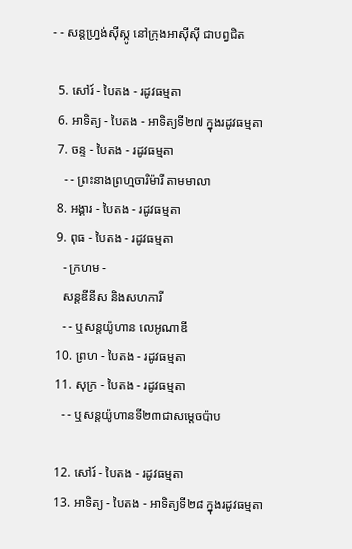- - សន្តហ្វ្រង់ស៊ីស្កូ នៅក្រុងអាស៊ីស៊ី ជាបព្វជិត

  5. សៅរ៍ - បៃតង - រដូវធម្មតា
  6. អាទិត្យ - បៃតង - អាទិត្យទី២៧ ក្នុងរដូវធម្មតា
  7. ចន្ទ - បៃតង - រដូវធម្មតា
    - - ព្រះនាងព្រហ្មចារិម៉ារី តាមមាលា
  8. អង្គារ - បៃតង - រដូវធម្មតា
  9. ពុធ - បៃតង - រដូវធម្មតា
    - ក្រហម -
    សន្តឌីនីស និងសហការី
    - - ឬសន្តយ៉ូហាន លេអូណាឌី
  10. ព្រហ - បៃតង - រដូវធម្មតា
  11. សុក្រ - បៃតង - រដូវធម្មតា
    - - ឬសន្តយ៉ូហានទី២៣ជាសម្តេចប៉ាប

  12. សៅរ៍ - បៃតង - រដូវធម្មតា
  13. អាទិត្យ - បៃតង - អាទិត្យទី២៨ ក្នុងរដូវធម្មតា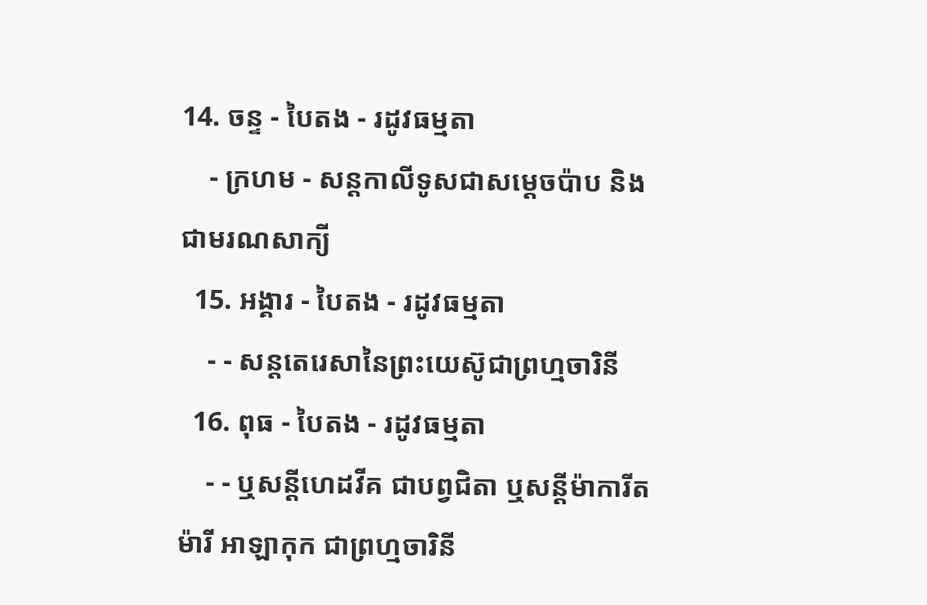14. ចន្ទ - បៃតង - រដូវធម្មតា
    - ក្រហម - សន្ដកាលីទូសជាសម្ដេចប៉ាប និងជាមរណសាក្យី
  15. អង្គារ - បៃតង - រដូវធម្មតា
    - - សន្តតេរេសានៃព្រះយេស៊ូជាព្រហ្មចារិនី
  16. ពុធ - បៃតង - រដូវធម្មតា
    - - ឬសន្ដីហេដវីគ ជាបព្វជិតា ឬសន្ដីម៉ាការីត ម៉ារី អាឡាកុក ជាព្រហ្មចារិនី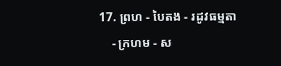17. ព្រហ - បៃតង - រដូវធម្មតា
    - ក្រហម - ស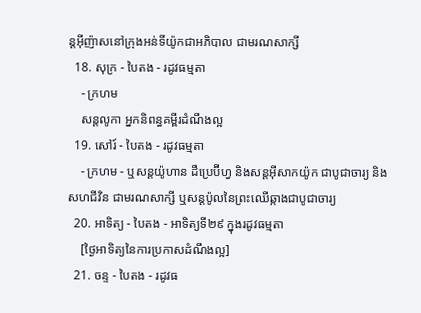ន្តអ៊ីញ៉ាសនៅក្រុងអន់ទីយ៉ូកជាអភិបាល ជាមរណសាក្សី
  18. សុក្រ - បៃតង - រដូវធម្មតា
    - ក្រហម
    សន្តលូកា អ្នកនិពន្ធគម្ពីរដំណឹងល្អ
  19. សៅរ៍ - បៃតង - រដូវធម្មតា
    - ក្រហម - ឬសន្ដយ៉ូហាន ដឺប្រេប៊ីហ្វ និងសន្ដអ៊ីសាកយ៉ូក ជាបូជាចារ្យ និងសហជីវិន ជាមរណសាក្សី ឬសន្ដប៉ូលនៃព្រះឈើឆ្កាងជាបូជាចារ្យ
  20. អាទិត្យ - បៃតង - អាទិត្យទី២៩ ក្នុងរដូវធម្មតា
    [ថ្ងៃអាទិត្យនៃការប្រកាសដំណឹងល្អ]
  21. ចន្ទ - បៃតង - រដូវធ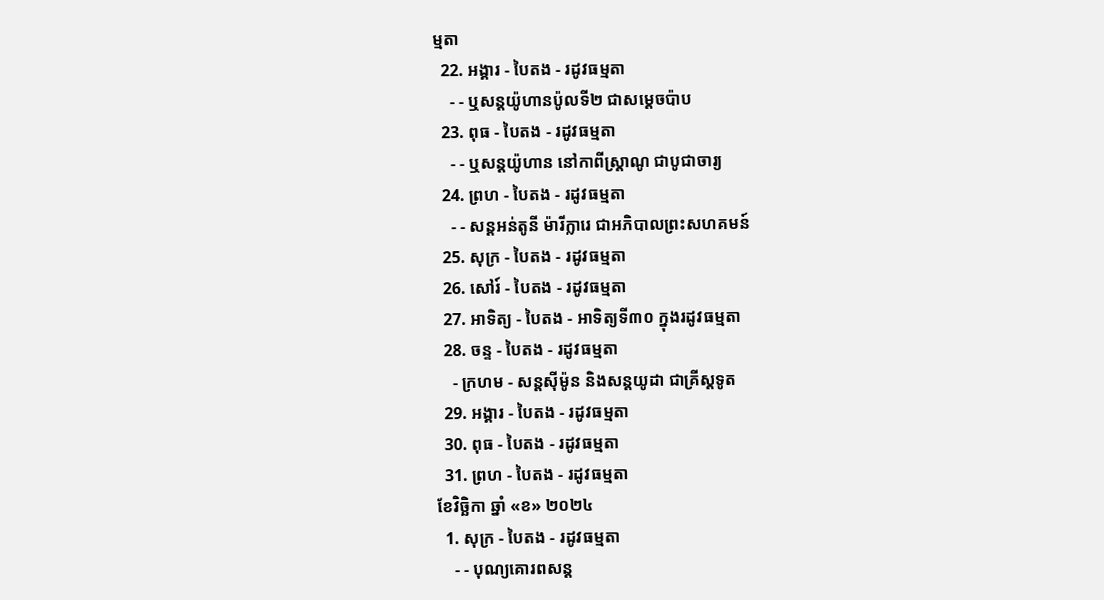ម្មតា
  22. អង្គារ - បៃតង - រដូវធម្មតា
    - - ឬសន្តយ៉ូហានប៉ូលទី២ ជាសម្ដេចប៉ាប
  23. ពុធ - បៃតង - រដូវធម្មតា
    - - ឬសន្ដយ៉ូហាន នៅកាពីស្រ្ដាណូ ជាបូជាចារ្យ
  24. ព្រហ - បៃតង - រដូវធម្មតា
    - - សន្តអន់តូនី ម៉ារីក្លារេ ជាអភិបាលព្រះសហគមន៍
  25. សុក្រ - បៃតង - រដូវធម្មតា
  26. សៅរ៍ - បៃតង - រដូវធម្មតា
  27. អាទិត្យ - បៃតង - អាទិត្យទី៣០ ក្នុងរដូវធម្មតា
  28. ចន្ទ - បៃតង - រដូវធម្មតា
    - ក្រហម - សន្ដស៊ីម៉ូន និងសន្ដយូដា ជាគ្រីស្ដទូត
  29. អង្គារ - បៃតង - រដូវធម្មតា
  30. ពុធ - បៃតង - រដូវធម្មតា
  31. ព្រហ - បៃតង - រដូវធម្មតា
ខែវិច្ឆិកា ឆ្នាំ «ខ» ២០២៤
  1. សុក្រ - បៃតង - រដូវធម្មតា
    - - បុណ្យគោរពសន្ដ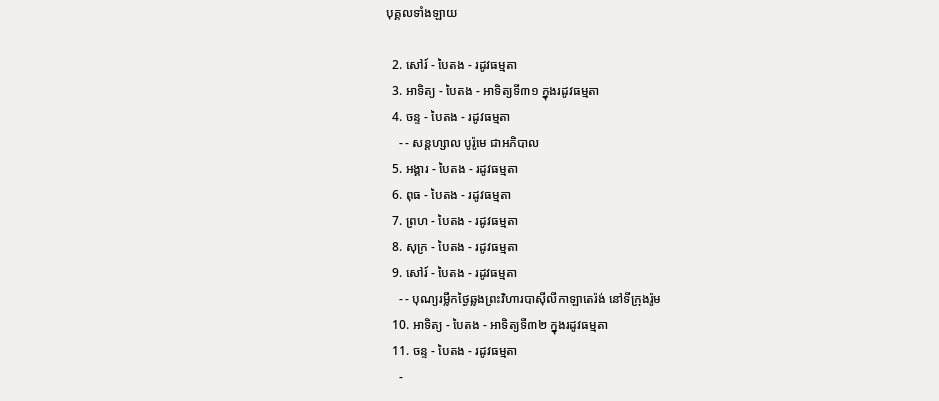បុគ្គលទាំងឡាយ

  2. សៅរ៍ - បៃតង - រដូវធម្មតា
  3. អាទិត្យ - បៃតង - អាទិត្យទី៣១ ក្នុងរដូវធម្មតា
  4. ចន្ទ - បៃតង - រដូវធម្មតា
    - - សន្ដហ្សាល បូរ៉ូមេ ជាអភិបាល
  5. អង្គារ - បៃតង - រដូវធម្មតា
  6. ពុធ - បៃតង - រដូវធម្មតា
  7. ព្រហ - បៃតង - រដូវធម្មតា
  8. សុក្រ - បៃតង - រដូវធម្មតា
  9. សៅរ៍ - បៃតង - រដូវធម្មតា
    - - បុណ្យរម្លឹកថ្ងៃឆ្លងព្រះវិហារបាស៊ីលីកាឡាតេរ៉ង់ នៅទីក្រុងរ៉ូម
  10. អាទិត្យ - បៃតង - អាទិត្យទី៣២ ក្នុងរដូវធម្មតា
  11. ចន្ទ - បៃតង - រដូវធម្មតា
    -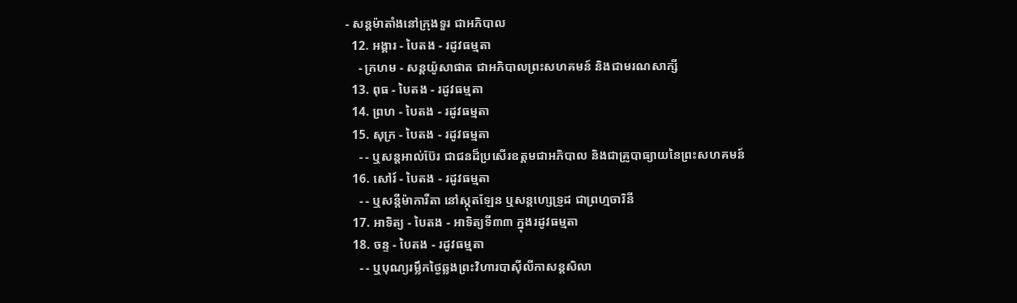- សន្ដម៉ាតាំងនៅក្រុងទួរ ជាអភិបាល
  12. អង្គារ - បៃតង - រដូវធម្មតា
    - ក្រហម - សន្ដយ៉ូសាផាត ជាអភិបាលព្រះសហគមន៍ និងជាមរណសាក្សី
  13. ពុធ - បៃតង - រដូវធម្មតា
  14. ព្រហ - បៃតង - រដូវធម្មតា
  15. សុក្រ - បៃតង - រដូវធម្មតា
    - - ឬសន្ដអាល់ប៊ែរ ជាជនដ៏ប្រសើរឧត្ដមជាអភិបាល និងជាគ្រូបាធ្យាយនៃព្រះសហគមន៍
  16. សៅរ៍ - បៃតង - រដូវធម្មតា
    - - ឬសន្ដីម៉ាការីតា នៅស្កុតឡែន ឬសន្ដហ្សេទ្រូដ ជាព្រហ្មចារិនី
  17. អាទិត្យ - បៃតង - អាទិត្យទី៣៣ ក្នុងរដូវធម្មតា
  18. ចន្ទ - បៃតង - រដូវធម្មតា
    - - ឬបុណ្យរម្លឹកថ្ងៃឆ្លងព្រះវិហារបាស៊ីលីកាសន្ដសិលា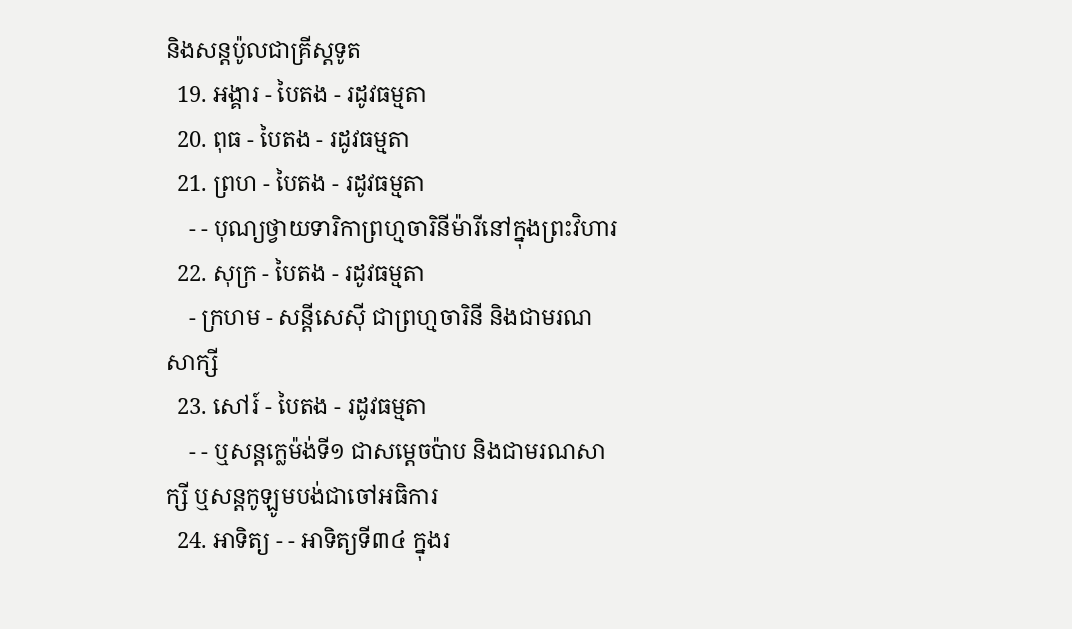និងសន្ដប៉ូលជាគ្រីស្ដទូត
  19. អង្គារ - បៃតង - រដូវធម្មតា
  20. ពុធ - បៃតង - រដូវធម្មតា
  21. ព្រហ - បៃតង - រដូវធម្មតា
    - - បុណ្យថ្វាយទារិកាព្រហ្មចារិនីម៉ារីនៅក្នុងព្រះវិហារ
  22. សុក្រ - បៃតង - រដូវធម្មតា
    - ក្រហម - សន្ដីសេស៊ី ជាព្រហ្មចារិនី និងជាមរណសាក្សី
  23. សៅរ៍ - បៃតង - រដូវធម្មតា
    - - ឬសន្ដក្លេម៉ង់ទី១ ជាសម្ដេចប៉ាប និងជាមរណសាក្សី ឬសន្ដកូឡូមបង់ជាចៅអធិការ
  24. អាទិត្យ - - អាទិត្យទី៣៤ ក្នុងរ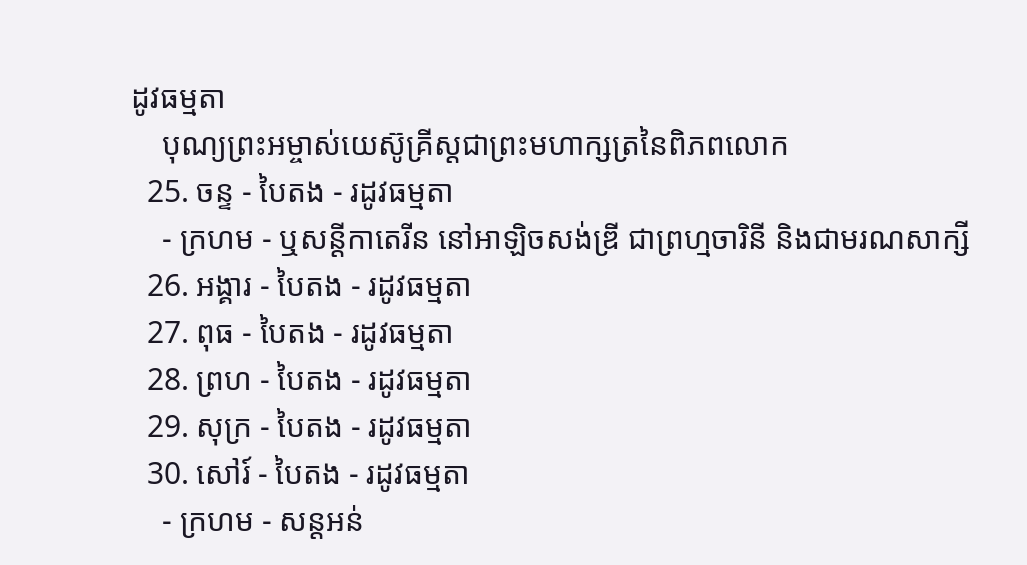ដូវធម្មតា
    បុណ្យព្រះអម្ចាស់យេស៊ូគ្រីស្ដជាព្រះមហាក្សត្រនៃពិភពលោក
  25. ចន្ទ - បៃតង - រដូវធម្មតា
    - ក្រហម - ឬសន្ដីកាតេរីន នៅអាឡិចសង់ឌ្រី ជាព្រហ្មចារិនី និងជាមរណសាក្សី
  26. អង្គារ - បៃតង - រដូវធម្មតា
  27. ពុធ - បៃតង - រដូវធម្មតា
  28. ព្រហ - បៃតង - រដូវធម្មតា
  29. សុក្រ - បៃតង - រដូវធម្មតា
  30. សៅរ៍ - បៃតង - រដូវធម្មតា
    - ក្រហម - សន្ដអន់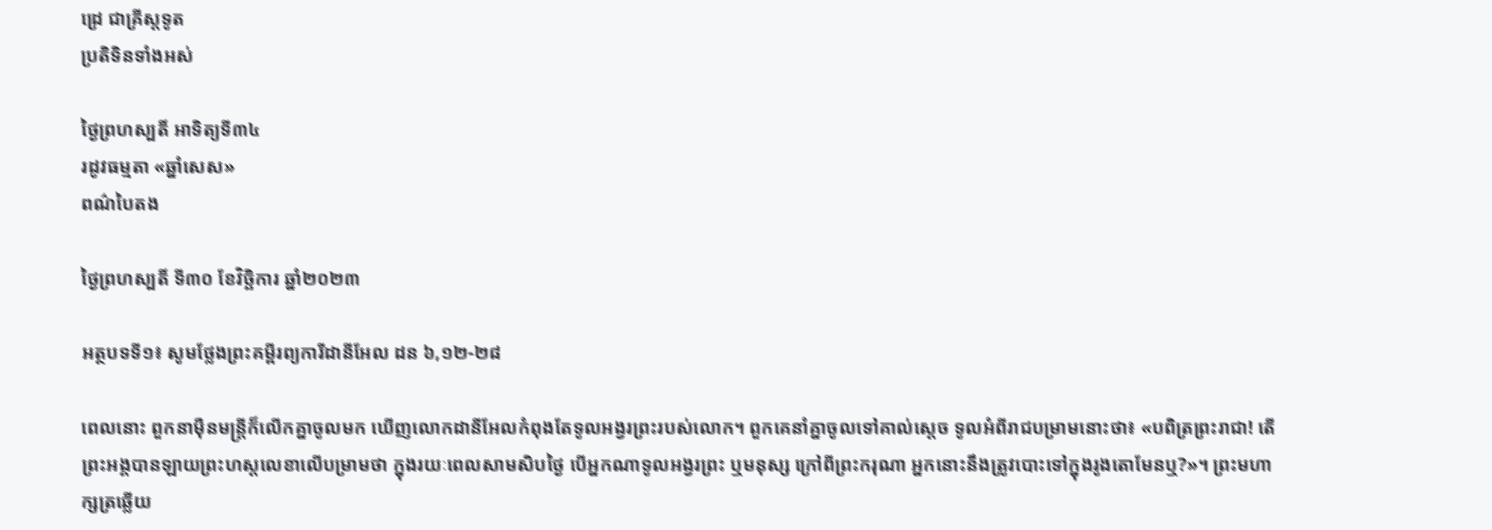ដ្រេ ជាគ្រីស្ដទូត
ប្រតិទិនទាំងអស់

ថ្ងៃព្រហស្បតិ៍ អាទិត្យទី៣៤
រដូវធម្មតា «ឆ្នាំសេស»
ពណ៌បៃតង

ថ្ងៃព្រហស្បតិ៍ ទី៣០ ខែវិច្ឆិការ ឆ្នាំ២០២៣

អត្ថបទទី១៖ សូមថ្លែងព្រះគម្ពីរព្យការីដានីអែល ដន ៦,១២-២៨

ពេលនោះ ពួកនាម៉ឺនមន្ត្រីក៏លើកគ្នាចូលមក ឃើញលោកដានីអែលកំពុងតែទូល‌អង្វរព្រះរបស់លោក។ ពួកគេនាំគ្នាចូលទៅគាល់ស្តេច ទូលអំពីរាជបម្រាមនោះថា៖ «បពិត្រព្រះ‌រាជា! តើព្រះ‌អង្គបានឡាយព្រះ‌ហស្ដលេខាលើបម្រាមថា ក្នុង‌រយៈពេលសាម‌សិបថ្ងៃ បើអ្នកណាទូល‌អង្វរព្រះ ឬមនុស្ស ក្រៅពីព្រះ‌ករុណា អ្នកនោះនឹងត្រូវបោះទៅក្នុងរូងតោមែនឬ?»។ ព្រះ‌មហាក្សត្រឆ្លើយ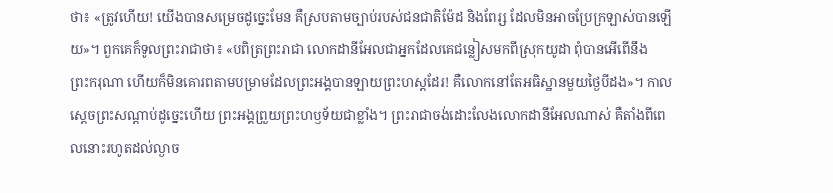ថា៖ «ត្រូវហើយ! យើងបានសម្រេចដូច្នេះមែន គឺស្របតាមច្បាប់របស់ជនជាតិម៉ែដ និងពែរ្ស ដែលមិនអាចប្រែក្រឡាស់បានឡើយ»។ ពួកគេក៏ទូលព្រះ‌រាជាថា៖ «បពិត្រព្រះ‌រាជា លោកដានីអែលជាអ្នកដែលគេជន្លៀសមកពីស្រុកយូដា ពុំបានអើពើនឹងព្រះ‌ករុណា ហើយក៏មិនគោរពតាមបម្រាមដែលព្រះ‌អង្គបានឡាយព្រះ‌ហស្ដដែរ! គឺលោកនៅតែអធិស្ឋានមួយថ្ងៃបីដង»។ កាលស្តេចព្រះ‌សណ្ដាប់ដូច្នេះហើយ ព្រះ‌អង្គព្រួយព្រះ‌ហឫ‌ទ័យជាខ្លាំង។ ព្រះ‌រាជាចង់ដោះលែងលោកដានីអែលណាស់ គឺតាំងពីពេលនោះរហូតដល់ល្ងាច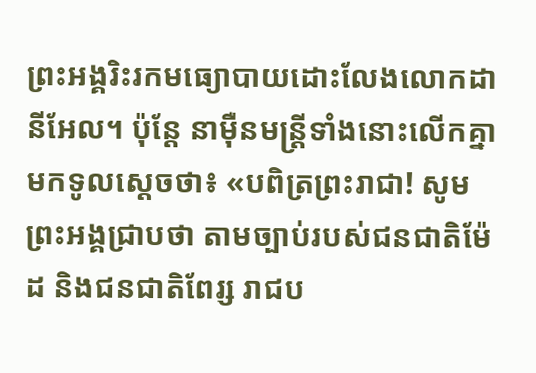ព្រះ‌អង្គរិះ‌រកមធ្យោ‌បាយដោះលែងលោកដានីអែល។ ប៉ុន្តែ នាម៉ឺនមន្ត្រីទាំងនោះលើកគ្នាមកទូលស្តេចថា៖ «បពិត្រព្រះ‌រាជា! សូមព្រះ‌អង្គជ្រាបថា តាមច្បាប់របស់ជនជាតិម៉ែដ និងជនជាតិពែរ្ស រាជប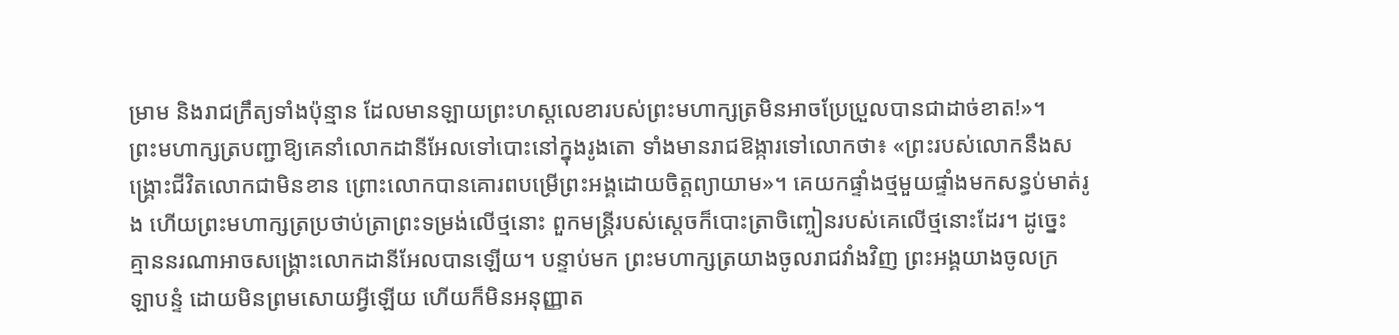ម្រាម និងរាជ‌ក្រឹត្យទាំងប៉ុន្មាន ដែលមានឡាយព្រះ‌ហស្ដលេខារបស់ព្រះ‌មហាក្សត្រមិនអាចប្រែ‌ប្រួលបានជាដាច់ខាត!»។ ព្រះ‌មហាក្សត្របញ្ជាឱ្យគេនាំលោកដានីអែលទៅបោះនៅក្នុងរូងតោ ទាំងមានរាជ‌ឱង្ការទៅលោកថា៖ «ព្រះរបស់លោកនឹងសង្គ្រោះជីវិតលោកជាមិនខាន ព្រោះលោកបានគោរពបម្រើព្រះ‌អង្គដោយចិត្តព្យាយាម»។ គេយកផ្ទាំងថ្មមួយផ្ទាំងមកសន្ធប់មាត់រូង ហើយព្រះ‌មហាក្សត្រប្រថាប់ត្រាព្រះ‌ទម្រង់លើថ្មនោះ ពួកមន្ត្រីរបស់ស្តេចក៏បោះត្រាចិញ្ចៀនរបស់គេលើថ្មនោះដែរ។ ដូច្នេះ គ្មាននរណាអាចសង្គ្រោះលោកដានីអែលបានឡើយ។ បន្ទាប់មក ព្រះ‌មហាក្សត្រយាងចូលរាជវាំងវិញ ព្រះ‌អង្គយាងចូលក្រឡា‌បន្ទំ ដោយមិនព្រមសោយអ្វីឡើយ ហើយក៏មិនអនុញ្ញាត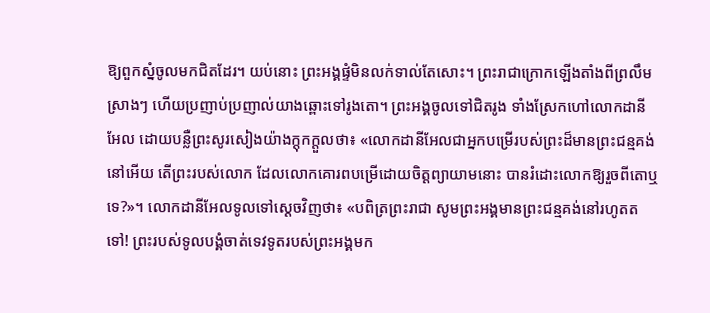ឱ្យពួកស្នំចូលមកជិតដែរ។ យប់នោះ ព្រះ‌អង្គផ្ទំមិនលក់ទាល់តែសោះ។ ព្រះ‌រាជាក្រោកឡើងតាំងពីព្រលឹមស្រាងៗ ហើយប្រញាប់‌ប្រញាល់យាងឆ្ពោះទៅរូងតោ។ ព្រះ‌អង្គចូលទៅជិតរូង ទាំងស្រែកហៅលោកដានីអែល ដោយបន្លឺព្រះ‌សូរ‌សៀងយ៉ាងក្តុក‌ក្តួលថា៖ «លោកដានីអែលជាអ្នកបម្រើរបស់ព្រះដ៏មានព្រះ‌ជន្មគង់នៅអើយ តើព្រះរបស់លោក ដែលលោកគោរពបម្រើដោយចិត្តព្យាយាមនោះ បានរំដោះលោកឱ្យរួចពីតោឬទេ?»។ លោកដានីអែលទូលទៅស្តេចវិញថា៖ «បពិត្រព្រះ‌រាជា សូមព្រះ‌អង្គមានព្រះ‌ជន្មគង់នៅរហូតតទៅ! ព្រះរបស់ទូល‌បង្គំចាត់ទេវទូតរបស់ព្រះ‌អង្គមក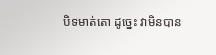បិទមាត់តោ ដូច្នេះ វាមិនបាន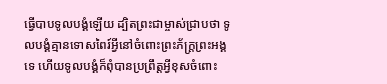ធ្វើបាបទូល‌បង្គំឡើយ ដ្បិតព្រះ‌ជាម្ចាស់ជ្រាបថា ទូល‌បង្គំគ្មានទោស‌ពៃរ៍អ្វីនៅចំពោះព្រះ‌ភ័ក្ត្រព្រះ‌អង្គទេ ហើយទូល‌បង្គំក៏ពុំបានប្រព្រឹត្តអ្វីខុសចំពោះ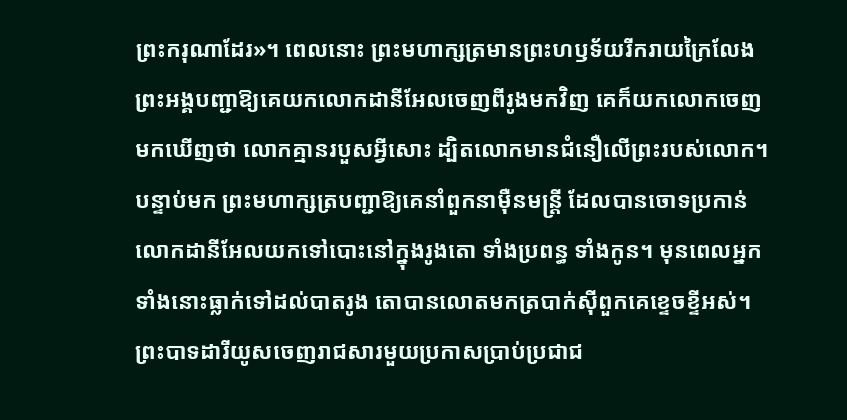ព្រះ‌ករុណាដែរ»។ ពេលនោះ ព្រះ‌មហាក្សត្រមានព្រះ‌ហឫ‌ទ័យរីក‌រាយក្រៃ‌លែង ព្រះ‌អង្គបញ្ជាឱ្យគេយកលោកដានីអែលចេញពីរូងមកវិញ គេក៏យកលោកចេញមកឃើញថា លោកគ្មានរបួសអ្វីសោះ ដ្បិតលោកមានជំនឿលើព្រះរបស់លោក។ បន្ទាប់មក ព្រះ‌មហាក្សត្របញ្ជាឱ្យគេនាំពួកនាម៉ឺនមន្ត្រី ដែលបានចោទប្រកាន់លោកដានីអែលយកទៅបោះនៅក្នុងរូងតោ ទាំងប្រពន្ធ ទាំងកូន។ មុនពេលអ្នកទាំងនោះធ្លាក់ទៅដល់បាតរូង តោបានលោតមកត្របាក់ស៊ីពួកគេខ្ទេច‌ខ្ទីអស់។ ព្រះ‌បាទដារី‌យូសចេញរាជ‌សារមួយប្រកាសប្រាប់ប្រជាជ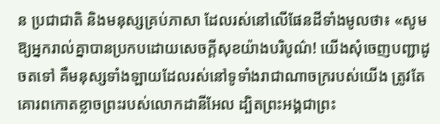ន ប្រជា‌ជាតិ និងមនុស្សគ្រប់ភាសា ដែលរស់នៅលើផែន‌ដីទាំងមូលថា៖ «សូមឱ្យអ្នករាល់គ្នាបានប្រកបដោយសេចក្ដីសុខយ៉ាងបរិបូណ៌! យើងសុំចេញបញ្ជាដូចតទៅ គឺមនុស្សទាំង‌ឡាយដែលរស់នៅទូទាំងរាជា‌ណា‌ចក្ររបស់យើង ត្រូវតែគោរពកោតខ្លាចព្រះរបស់លោកដានីអែល ដ្បិតព្រះ‌អង្គជាព្រះ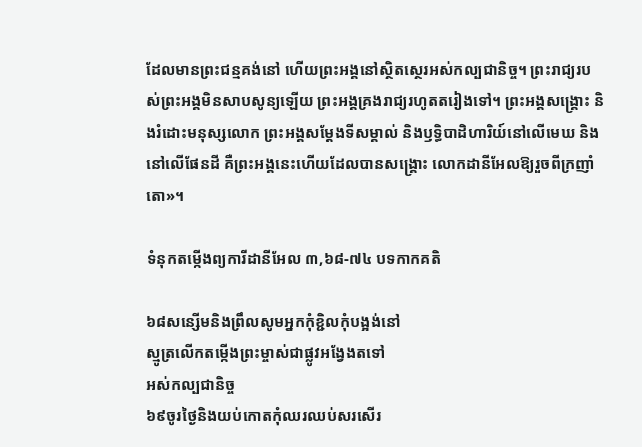ដែលមានព្រះ‌ជន្មគង់នៅ ហើយព្រះ‌អង្គនៅស្ថិត‌ស្ថេរអស់កល្ប‌ជានិច្ច។ ព្រះ‌រាជ្យរបស់ព្រះ‌អង្គមិនសាប‌សូន្យឡើយ ព្រះ‌អង្គគ្រងរាជ្យរហូតតរៀងទៅ។ ព្រះ‌អង្គសង្គ្រោះ និងរំដោះមនុស្សលោក ព្រះ‌អង្គសម្ដែងទីសម្គាល់ និងឫទ្ធិបាដិហារិយ៍នៅលើមេឃ និងនៅលើផែន‌ដី គឺព្រះ‌អង្គនេះហើយដែលបានសង្គ្រោះ លោកដានីអែលឱ្យរួចពីក្រញាំតោ»។

ទំនុកតម្កើងព្យការីដានីអែល ៣,៦៨-៧៤ បទកាកគតិ

៦៨សន្សើមនិងព្រឹលសូមអ្នកកុំខ្ជិលកុំបង្អង់នៅ
ស្មូត្រលើកតម្កើងព្រះម្ចាស់ជាផ្លូវអង្វែងតទៅ
អស់កល្បជានិច្ច
៦៩ចូរថ្ងៃនិងយប់កោតកុំឈរឈប់សរសើរ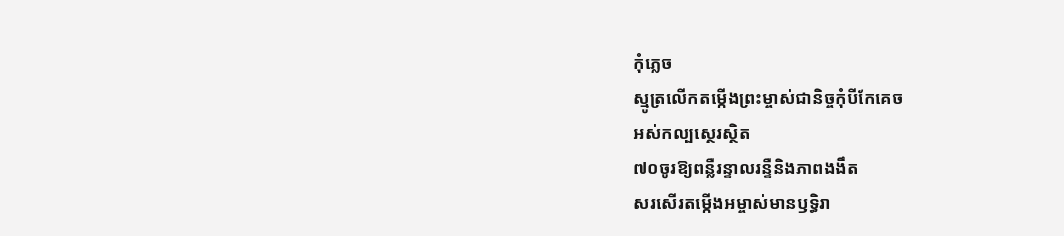កុំភ្លេច
ស្មូត្រលើកតម្កើងព្រះម្ចាស់ជានិច្ចកុំបីកែគេច
អស់កល្បស្ថេរស្ថិត
៧០ចូរឱ្យពន្លឺរន្ទាលរន្ទឺនិងភាពងងឹត
សរសើរតម្កើងអម្ចាស់មានឫទ្ធិរា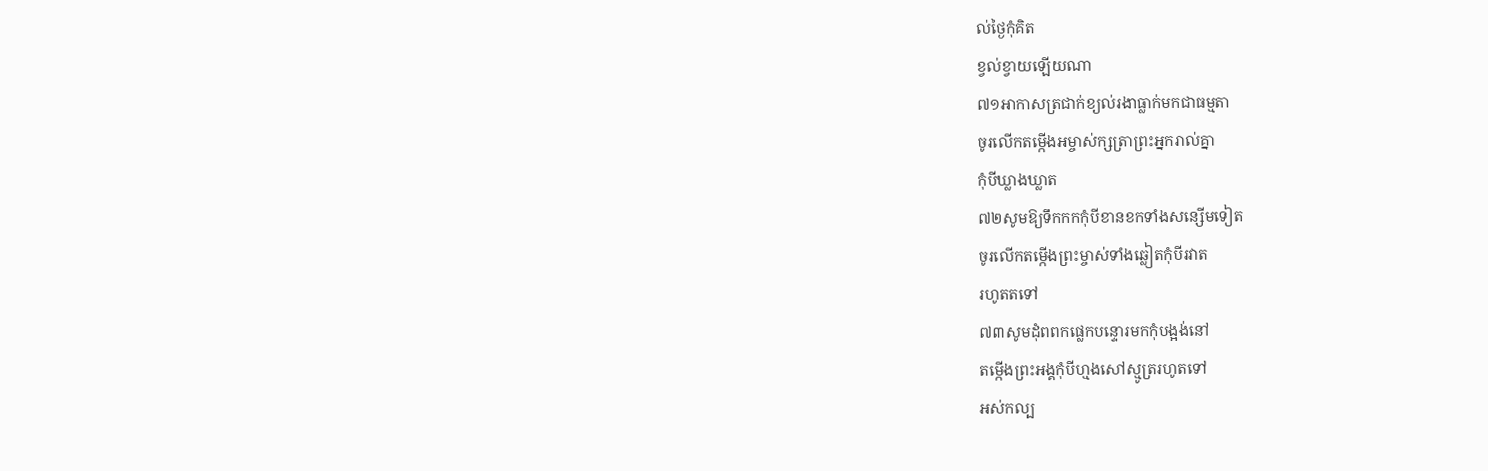ល់ថ្ងៃកុំគិត
ខ្វល់ខ្វាយឡើយណា
៧១អាកាសត្រជាក់ខ្យល់រងាធ្លាក់មកជាធម្មតា
ចូរលើកតម្កើងអម្ចាស់ក្សត្រាព្រះអ្នករាល់គ្នា
កុំបីឃ្លាងឃ្លាត
៧២សូមឱ្យទឹកកកកុំបីខានខកទាំងសន្សើមទៀត
ចូរលើកតម្កើងព្រះម្ចាស់ទាំងឆ្លៀតកុំបីរវាត
រហូតតទៅ
៧៣សូមដុំពពកផ្លេកបន្ទោរមកកុំបង្អង់នៅ
តម្កើងព្រះអង្គកុំបីហ្មងសៅស្មូត្ររហូតទៅ
អស់កល្ប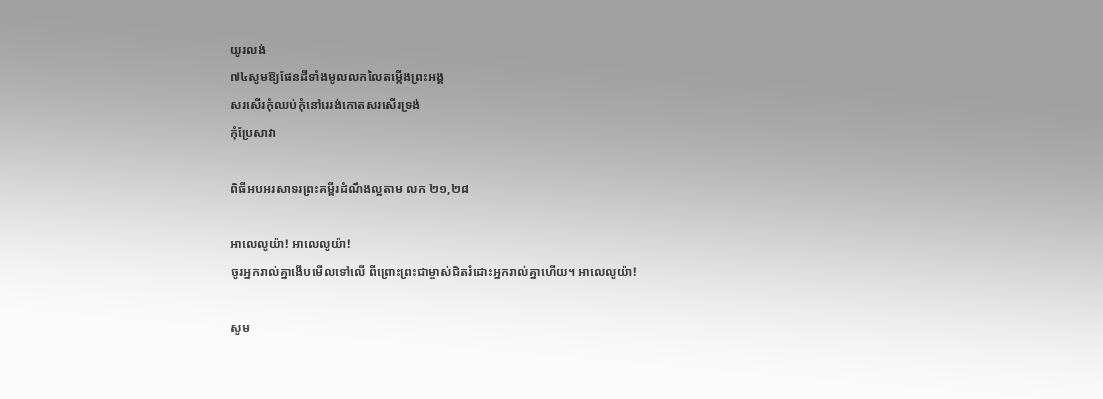យូរលង់
៧៤សូមឱ្យផែនដីទាំងមូលលកលៃតម្កើងព្រះអង្គ
សរសើរកុំឈប់កុំនៅរេរង់កោតសរសើរទ្រង់
កុំប្រែសាវា

ពិធីអបអរសាទរព្រះគម្ពីរដំណឹងល្អតាម លក ២១,២៨

អាលេលូយ៉ា! អាលេលូយ៉ា!
ចូរអ្នករាល់គ្នាងើបមើលទៅលើ ពីព្រោះព្រះជាម្ចាស់ជិតរំដោះអ្នករាល់គ្នាហើយ។ អាលេលូយ៉ា!

សូម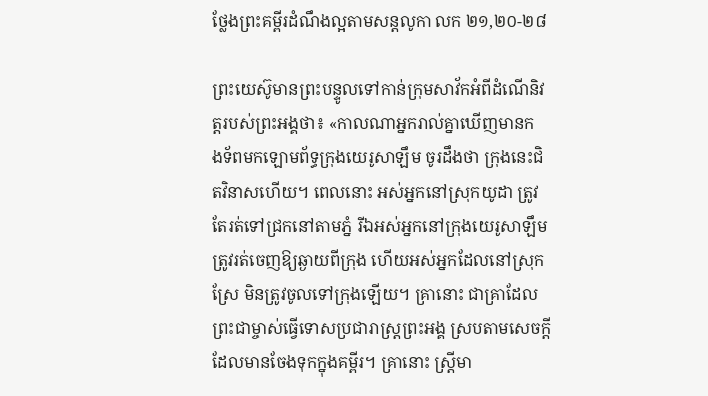ថ្លែងព្រះគម្ពីរដំណឹងល្អតាមសន្តលូកា លក ២១,២០-២៨

ព្រះយេស៊ូមានព្រះបន្ទូលទៅកាន់ក្រុមសាវ័កអំពីដំណើនិវត្តរបស់ព្រះអង្គថា៖ «កាលណាអ្នករាល់គ្នាឃើញមានកង‌ទ័ពមកឡោម‌ព័ទ្ធក្រុងយេរូ‌សាឡឹម ចូរដឹងថា ក្រុងនេះជិតវិនាសហើយ។ ពេលនោះ អស់អ្នកនៅស្រុកយូដា ត្រូវតែរត់ទៅជ្រកនៅតាមភ្នំ រីឯអស់អ្នកនៅក្រុងយេរូ‌សាឡឹម ត្រូវរត់ចេញឱ្យឆ្ងាយពីក្រុង ហើយអស់អ្នកដែលនៅស្រុកស្រែ មិនត្រូវចូលទៅក្រុងឡើយ។ គ្រានោះ ជាគ្រាដែលព្រះ‌ជាម្ចាស់ធ្វើទោសប្រជា‌រាស្ដ្រព្រះ‌អង្គ ស្របតាមសេចក្ដីដែលមានចែងទុកក្នុងគម្ពីរ។ គ្រានោះ ស្ត្រីមា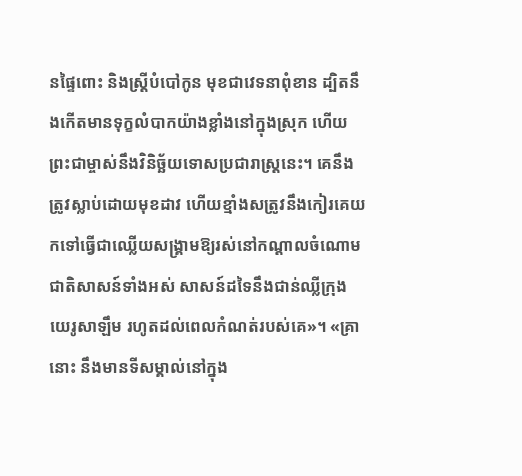នផ្ទៃពោះ និងស្ត្រីបំបៅកូន មុខជាវេទនាពុំ‌ខាន ដ្បិតនឹងកើតមានទុក្ខលំបាកយ៉ាងខ្លាំងនៅក្នុងស្រុក ហើយព្រះ‌ជាម្ចាស់នឹងវិនិច្ឆ័យទោសប្រជា‌រាស្ដ្រនេះ។ គេនឹងត្រូវស្លាប់ដោយមុខដាវ ហើយខ្មាំងសត្រូវនឹងកៀរគេយកទៅធ្វើជាឈ្លើយសង្គ្រាមឱ្យរស់នៅកណ្ដាលចំណោមជាតិសាសន៍ទាំងអស់ សាសន៍ដទៃនឹងជាន់ឈ្លីក្រុងយេរូ‌សាឡឹម រហូតដល់ពេលកំណត់របស់គេ»។ «គ្រានោះ នឹងមានទីសម្គាល់នៅក្នុង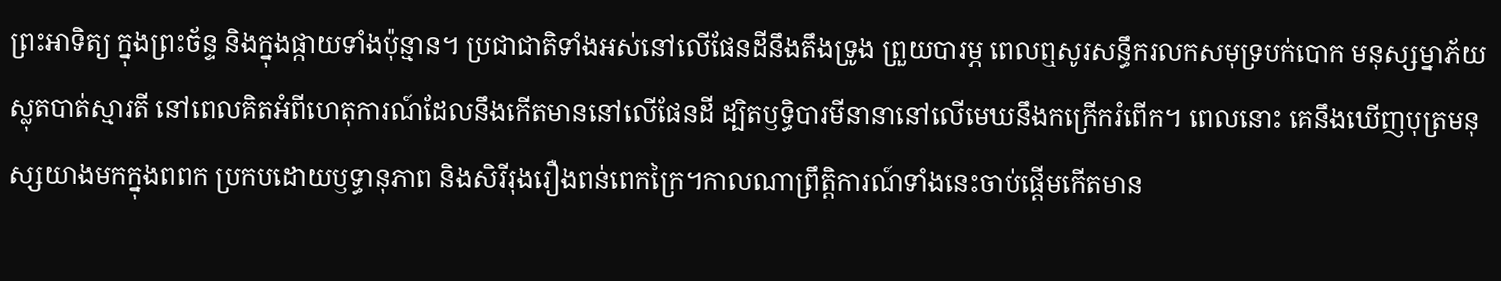ព្រះ‌អាទិត្យ ក្នុងព្រះ‌ច័ន្ទ និងក្នុងផ្កាយទាំងប៉ុន្មាន។ ប្រជា‌ជាតិទាំងអស់នៅលើផែន‌ដីនឹងតឹងទ្រូង ព្រួយបារម្ភ ពេលឮសូរសន្ធឹករលកសមុទ្របក់‌បោក មនុស្ស‌ម្នាភ័យស្លុតបាត់ស្មារតី នៅពេលគិតអំពីហេតុ‌ការណ៍ដែលនឹងកើតមាននៅលើផែន‌ដី ដ្បិតឫទ្ធិ‌បារមីនានានៅលើមេឃនឹងកក្រើករំពើក។ ពេលនោះ គេនឹងឃើញបុត្រមនុស្សយាងមកក្នុងពពក ប្រកបដោយឫទ្ធា‌នុភាព និងសិរី‌រុងរឿងពន់‌ពេកក្រៃ។កាលណាព្រឹត្តិ‌ការណ៍ទាំងនេះចាប់‌ផ្ដើមកើតមាន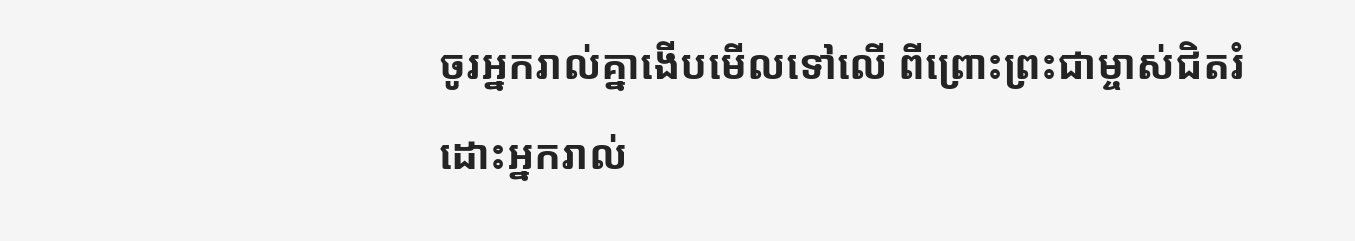ចូរអ្នករាល់គ្នាងើបមើលទៅលើ ពី‌ព្រោះព្រះ‌ជាម្ចាស់ជិតរំដោះអ្នករាល់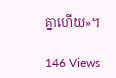គ្នាហើយ»។

146 Views